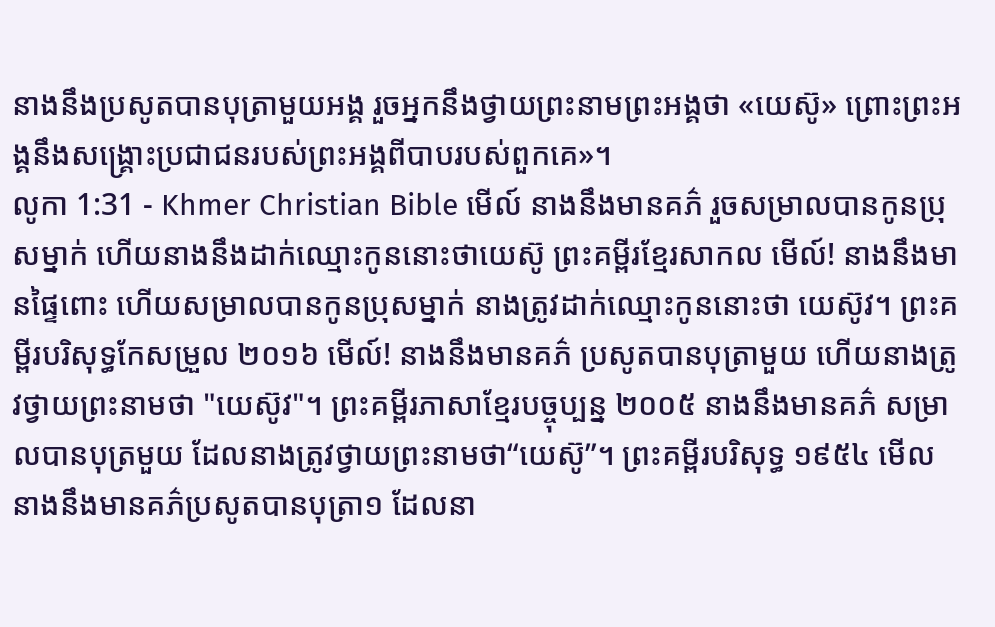នាងនឹងប្រសូតបានបុត្រាមួយអង្គ រួចអ្នកនឹងថ្វាយព្រះនាមព្រះអង្គថា «យេស៊ូ» ព្រោះព្រះអង្គនឹងសង្គ្រោះប្រជាជនរបស់ព្រះអង្គពីបាបរបស់ពួកគេ»។
លូកា 1:31 - Khmer Christian Bible មើល៍ នាងនឹងមានគភ៌ រួចសម្រាលបានកូនប្រុសម្នាក់ ហើយនាងនឹងដាក់ឈ្មោះកូននោះថាយេស៊ូ ព្រះគម្ពីរខ្មែរសាកល មើល៍! នាងនឹងមានផ្ទៃពោះ ហើយសម្រាលបានកូនប្រុសម្នាក់ នាងត្រូវដាក់ឈ្មោះកូននោះថា យេស៊ូវ។ ព្រះគម្ពីរបរិសុទ្ធកែសម្រួល ២០១៦ មើល៍! នាងនឹងមានគភ៌ ប្រសូតបានបុត្រាមួយ ហើយនាងត្រូវថ្វាយព្រះនាមថា "យេស៊ូវ"។ ព្រះគម្ពីរភាសាខ្មែរបច្ចុប្បន្ន ២០០៥ នាងនឹងមានគភ៌ សម្រាលបានបុត្រមួយ ដែលនាងត្រូវថ្វាយព្រះនាមថា“យេស៊ូ”។ ព្រះគម្ពីរបរិសុទ្ធ ១៩៥៤ មើល នាងនឹងមានគភ៌ប្រសូតបានបុត្រា១ ដែលនា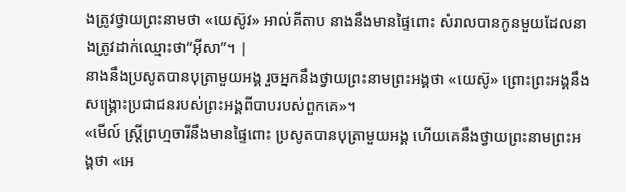ងត្រូវថ្វាយព្រះនាមថា «យេស៊ូវ» អាល់គីតាប នាងនឹងមានផ្ទៃពោះ សំរាលបានកូនមួយដែលនាងត្រូវដាក់ឈ្មោះថា“អ៊ីសា”។ |
នាងនឹងប្រសូតបានបុត្រាមួយអង្គ រួចអ្នកនឹងថ្វាយព្រះនាមព្រះអង្គថា «យេស៊ូ» ព្រោះព្រះអង្គនឹងសង្គ្រោះប្រជាជនរបស់ព្រះអង្គពីបាបរបស់ពួកគេ»។
«មើល៍ ស្ដ្រីព្រហ្មចារីនឹងមានផ្ទៃពោះ ប្រសូតបានបុត្រាមួយអង្គ ហើយគេនឹងថ្វាយព្រះនាមព្រះអង្គថា «អេ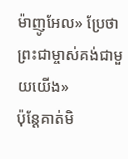ម៉ាញូអែល» ប្រែថា ព្រះជាម្ចាស់គង់ជាមួយយើង»
ប៉ុន្ដែគាត់មិ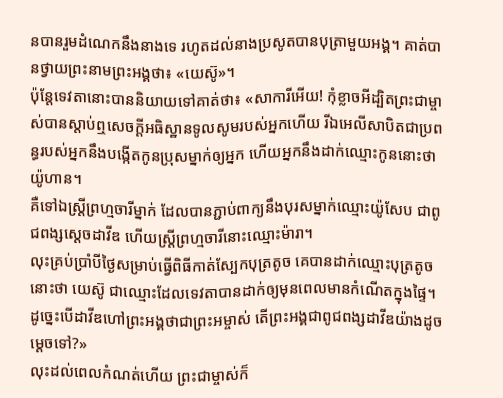នបានរួមដំណេកនឹងនាងទេ រហូតដល់នាងប្រសូតបានបុត្រាមួយអង្គ។ គាត់បានថ្វាយព្រះនាមព្រះអង្គថា៖ «យេស៊ូ»។
ប៉ុន្ដែទេវតានោះបាននិយាយទៅគាត់ថា៖ «សាការីអើយ! កុំខ្លាចអីដ្បិតព្រះជាម្ចាស់បានស្ដាប់ឮសេចក្ដីអធិស្ឋានទូលសូមរបស់អ្នកហើយ រីឯអេលីសាបិតជាប្រពន្ធរបស់អ្នកនឹងបង្កើតកូនប្រុសម្នាក់ឲ្យអ្នក ហើយអ្នកនឹងដាក់ឈ្មោះកូននោះថាយ៉ូហាន។
គឺទៅឯស្ដ្រីព្រហ្មចារីម្នាក់ ដែលបានភ្ជាប់ពាក្យនឹងបុរសម្នាក់ឈ្មោះយ៉ូសែប ជាពូជពង្សស្ដេចដាវីឌ ហើយស្ដ្រីព្រហ្មចារីនោះឈ្មោះម៉ារា។
លុះគ្រប់ប្រាំបីថ្ងៃសម្រាប់ធ្វើពិធីកាត់ស្បែកបុត្រតូច គេបានដាក់ឈ្មោះបុត្រតូចនោះថា យេស៊ូ ជាឈ្មោះដែលទេវតាបានដាក់ឲ្យមុនពេលមានកំណើតក្នុងផ្ទៃ។
ដូច្នេះបើដាវីឌហៅព្រះអង្គថាជាព្រះអម្ចាស់ តើព្រះអង្គជាពូជពង្សដាវីឌយ៉ាងដូចម្ដេចទៅ?»
លុះដល់ពេលកំណត់ហើយ ព្រះជាម្ចាស់ក៏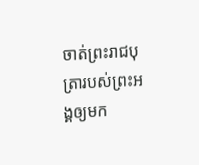ចាត់ព្រះរាជបុត្រារបស់ព្រះអង្គឲ្យមក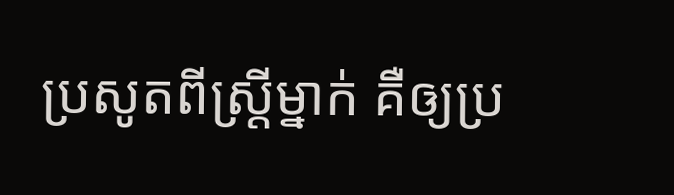ប្រសូតពីស្រ្តីម្នាក់ គឺឲ្យប្រ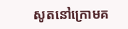សូតនៅក្រោមគ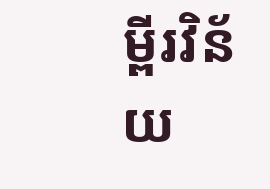ម្ពីរវិន័យ